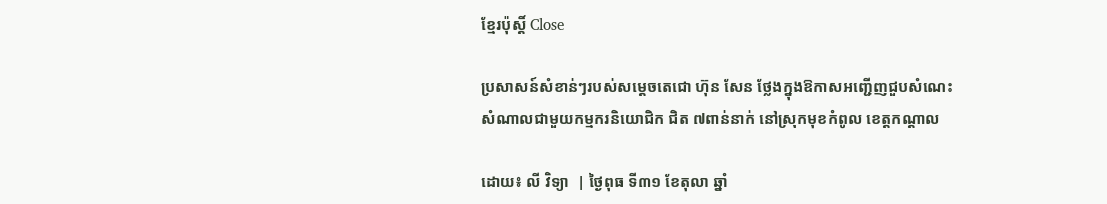ខ្មែរប៉ុស្ដិ៍ Close

ប្រសាសន៍សំខាន់ៗរបស់សម្តេចតេជោ ហ៊ុន សែន ថ្លែងក្នុងឱកាសអញ្ជើញជួបសំណេះសំណាលជាមួយកម្មករនិយោជិក ជិត ៧ពាន់នាក់ នៅស្រុកមុខកំពូល ខេត្តកណ្តាល

ដោយ៖ លី វិទ្យា  | ថ្ងៃពុធ ទី៣១ ខែតុលា ឆ្នាំ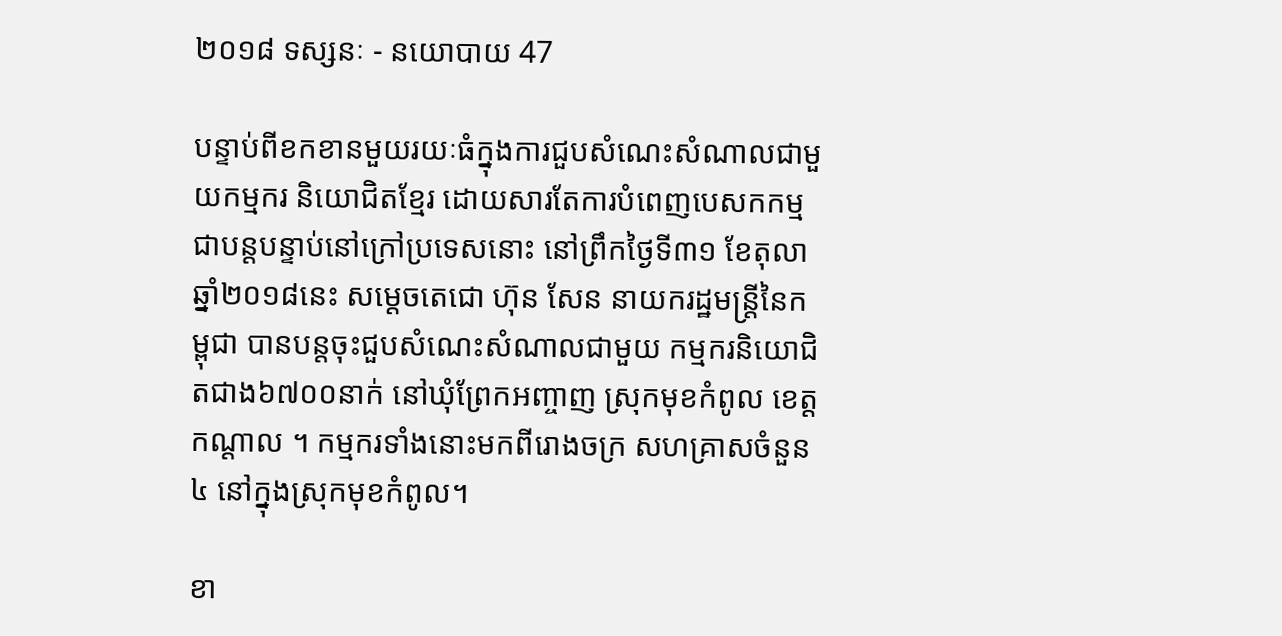២០១៨ ទស្សនៈ - នយោបាយ 47

បន្ទាប់ពីខកខានមួយរយៈធំក្នុងការជួបសំណេះសំណាលជាមួយកម្មករ និយោជិតខ្មែរ ដោយសារតែការបំពេញបេសកកម្មជាបន្តបន្ទាប់នៅក្រៅប្រទេសនោះ នៅព្រឹកថ្ងៃទី៣១ ខែតុលា ឆ្នាំ២០១៨នេះ សម្តេចតេជោ ហ៊ុន សែន នាយករដ្ឋមន្រ្តីនៃកម្ពុជា បានបន្តចុះជួបសំណេះសំណាលជាមួយ កម្មករនិយោជិតជាង៦៧០០នាក់ នៅឃុំព្រែកអញ្ចាញ ស្រុកមុខកំពូល ខេត្តកណ្តាល ។ កម្មករទាំងនោះមកពីរោងចក្រ សហគ្រាសចំនួន៤ នៅក្នុងស្រុកមុខកំពូល។

ខា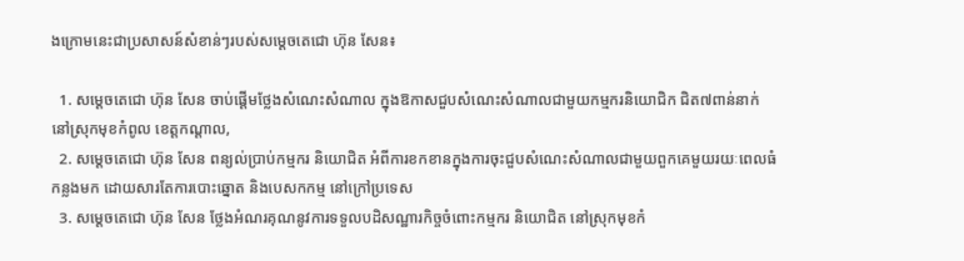ងក្រោមនេះជាប្រសាសន៍សំខាន់ៗរបស់សម្តេចតេជោ ហ៊ុន សែន៖

  1. សម្តេចតេជោ ហ៊ុន សែន ចាប់ផ្តើមថ្លែងសំណេះសំណាល ក្នុងឱកាសជួបសំណេះសំណាលជាមួយកម្មករនិយោជិក ជិត៧ពាន់នាក់ នៅស្រុកមុខកំពូល ខេត្តកណ្តាល,
  2. សម្តេចតេជោ ហ៊ុន សែន ពន្យល់ប្រាប់កម្មករ និយោជិត អំពីការខកខានក្នុងការចុះជួបសំណេះសំណាលជាមួយពួកគេមួយរយៈពេលធំកន្លងមក ដោយសារតែការបោះឆ្នោត និងបេសកកម្ម នៅក្រៅប្រទេស
  3. សម្តេចតេជោ ហ៊ុន សែន ថ្លែងអំណរគុណនូវការទទួលបដិសណ្ឋារកិច្ចចំពោះកម្មករ និយោជិត នៅស្រុកមុខកំ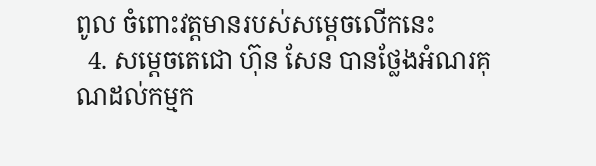ពូល ចំពោះវត្តមានរបស់សម្តេចលើកនេះ
  4. សម្តេចតេជោ ហ៊ុន សែន បានថ្លែងអំណរគុណដល់កម្មក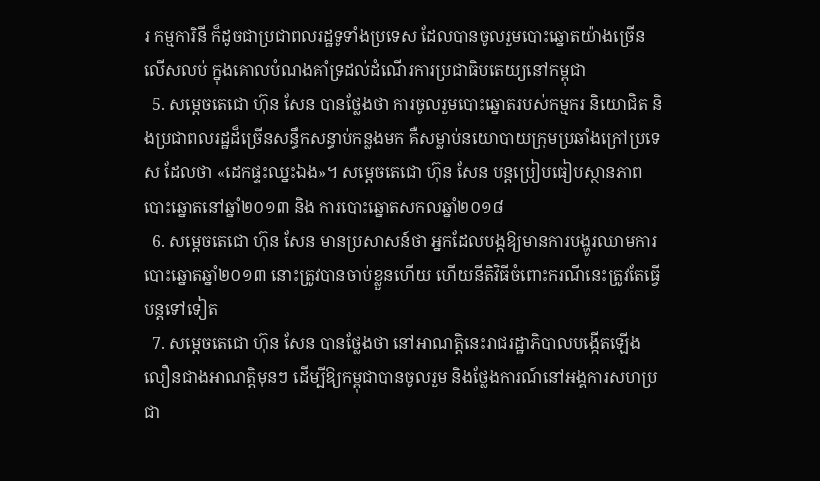រ កម្មការិនី ក៏ដូចជាប្រជាពលរដ្ឋទូទាំងប្រទេស ដែលបានចូលរួមបោះឆ្នោតយ៉ាងច្រើនលើសលប់ ក្នុងគោលបំណងគាំទ្រដល់ដំណើរការប្រជាធិបតេយ្យនៅកម្ពុជា
  5. សម្តេចតេជោ ហ៊ុន សែន បានថ្លែងថា ការចូលរួមបោះឆ្នោតរបស់កម្មករ និយោជិត និងប្រជាពលរដ្ឋដ៏ច្រើនសន្ធឹកសន្ធាប់កន្លងមក គឺសម្លាប់នយោបាយក្រុមប្រឆាំងក្រៅប្រទេស ដែលថា «ដេកផ្ទះឈ្នះឯង»។ សម្តេចតេជោ ហ៊ុន សែន បន្តប្រៀបធៀបស្ថានភាពបោះឆ្នោតនៅឆ្នាំ២០១៣ និង ការបោះឆ្នោតសកលឆ្នាំ២០១៨
  6. សម្តេចតេជោ ហ៊ុន សែន មានប្រសាសន៍ថា អ្នកដែលបង្កឱ្យមានការបង្ហូរឈាមការបោះឆ្នោតឆ្នាំ២០១៣ នោះត្រូវបានចាប់ខ្លួនហើយ ហើយនីតិវិធីចំពោះករណីនេះត្រូវតែធ្វើបន្តទៅទៀត
  7. សម្តេចតេជោ ហ៊ុន សែន បានថ្លែងថា នៅអាណត្តិនេះរាជរដ្ឋាភិបាលបង្កើតឡើងលឿនជាងអាណត្តិមុនៗ ដើម្បីឱ្យកម្ពុជាបានចូលរួម និងថ្លែងការណ៍នៅអង្គការសហប្រជា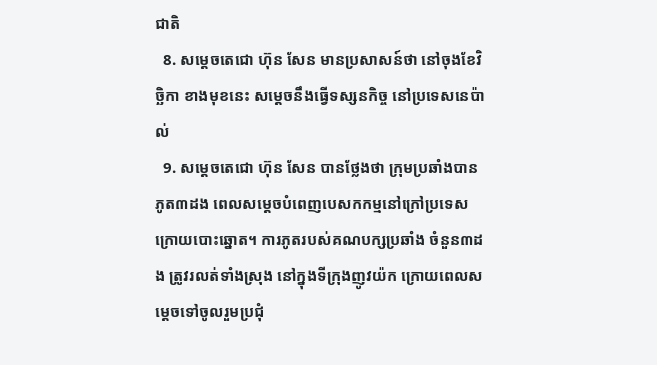ជាតិ
  8. សម្តេចតេជោ ហ៊ុន សែន មានប្រសាសន៍ថា នៅចុងខែវិច្ឆិកា ខាងមុខនេះ សម្តេចនឹងធ្វើទស្សនកិច្ច នៅប្រទេសនេប៉ាល់
  9. សម្តេចតេជោ ហ៊ុន សែន បានថ្លែងថា ក្រុមប្រឆាំងបានភូត៣ដង ពេលសម្តេចបំពេញបេសកកម្មនៅក្រៅប្រទេស ក្រោយបោះឆ្នោត។ ការភូតរបស់គណបក្សប្រឆាំង ចំនួន៣ដង ត្រូវរលត់ទាំងស្រុង នៅក្នុងទីក្រុងញូវយ៉ក ក្រោយពេលសម្តេចទៅចូលរួមប្រជុំ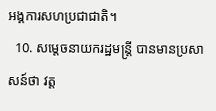អង្គការសហប្រជាជាតិ។
  10. សម្តេចនាយករដ្ឋមន្រ្តី បានមានប្រសាសន៍ថា វត្ត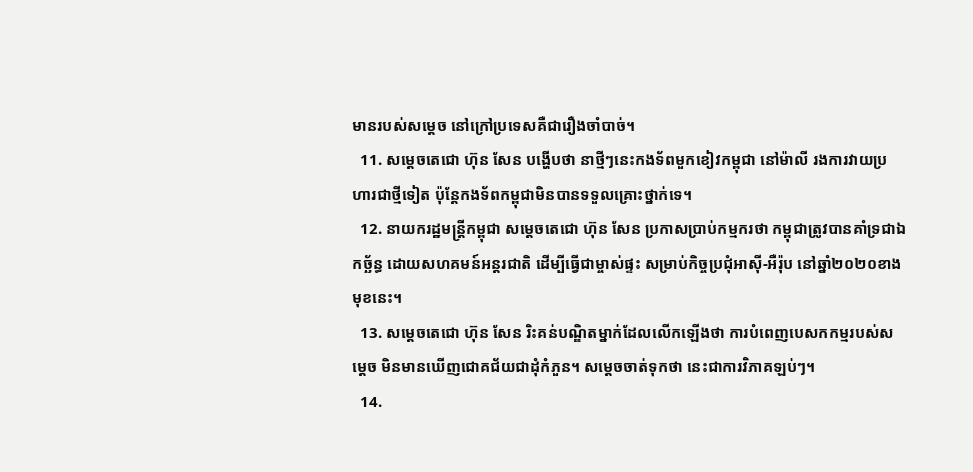មានរបស់សម្តេច នៅក្រៅប្រទេសគឺជារឿងចាំបាច់។
  11. សម្តេចតេជោ ហ៊ុន សែន បង្ហើបថា នាថ្មីៗនេះកងទ័ពមួកខៀវកម្ពុជា នៅម៉ាលី រងការវាយប្រហារជាថ្មីទៀត ប៉ុន្តែកងទ័ពកម្ពុជាមិនបានទទួលគ្រោះថ្នាក់ទេ។
  12. នាយករដ្ឋមន្រ្តីកម្ពុជា សម្តេចតេជោ ហ៊ុន សែន ប្រកាសប្រាប់កម្មករថា កម្ពុជាត្រូវបានគាំទ្រជាឯកច្ឆ័ន្ធ ដោយសហគមន៍អន្តរជាតិ ដើម្បីធ្វើជាម្ចាស់ផ្ទះ សម្រាប់កិច្ចប្រជុំអាស៊ី-អឺរ៉ុប នៅឆ្នាំ២០២០ខាងមុខនេះ។
  13. សម្តេចតេជោ ហ៊ុន សែន រិះគន់បណ្ឌិតម្នាក់ដែលលើកឡើងថា ការបំពេញបេសកកម្មរបស់សម្តេច មិនមានឃើញជោគជ័យជាដុំកំភួន។ សម្តេចចាត់ទុកថា នេះជាការវិភាគឡប់ៗ។
  14.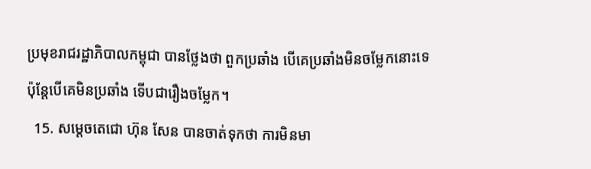ប្រមុខរាជរដ្ឋាភិបាលកម្ពុជា បានថ្លែងថា ពួកប្រឆាំង បើគេប្រឆាំងមិនចម្លែកនោះទេ ប៉ុន្តែបើគេមិនប្រឆាំង ទើបជារឿងចម្លែក។
  15. សម្តេចតេជោ ហ៊ុន សែន បានចាត់ទុកថា ការមិនមា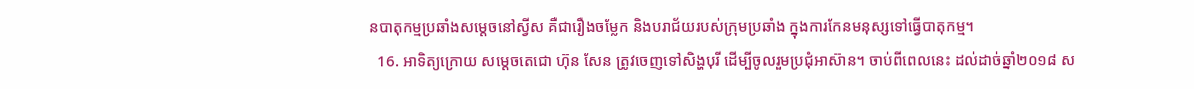នបាតុកម្មប្រឆាំងសម្តេចនៅស្វីស គឺជារឿងចម្លែក និងបរាជ័យរបស់ក្រុមប្រឆាំង ក្នុងការកែនមនុស្សទៅធ្វើបាតុកម្ម។
  16. អាទិត្យក្រោយ សម្តេចតេជោ ហ៊ុន សែន ត្រូវចេញទៅសិង្ហបុរី ដើម្បីចូលរួមប្រជុំអាស៊ាន។ ចាប់ពីពេលនេះ ដល់ដាច់ឆ្នាំ២០១៨ ស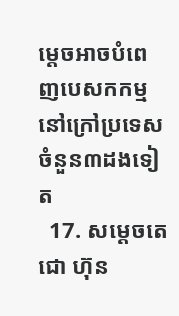ម្តេចអាចបំពេញបេសកកម្ម នៅក្រៅប្រទេសចំនួន៣ដងទៀត
  17. សម្តេចតេជោ ហ៊ុន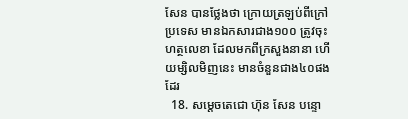សែន បានថ្លែងថា ក្រោយត្រឡប់ពីក្រៅប្រទេស មានឯកសារជាង១០០ ត្រូវចុះហត្ថលេខា ដែលមកពីក្រសួងនានា ហើយម្សិលមិញនេះ មានចំនួនជាង៤០ផងដែរ
  18. សម្តេចតេជោ ហ៊ុន សែន បន្ទោ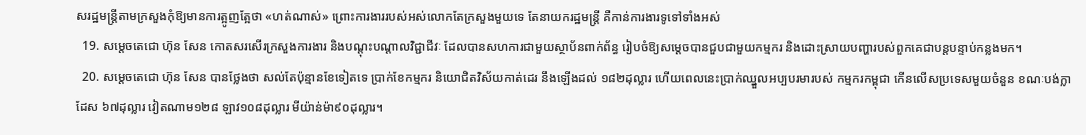សរដ្ឋមន្រ្តីតាមក្រសួងកុំឱ្យមានការត្អូញត្អែថា «ហត់ណាស់» ព្រោះការងាររបស់អស់លោកតែក្រសួងមួយទេ តែនាយករដ្ឋមន្រ្តី គឺកាន់ការងារទូទៅទាំងអស់
  19. សម្តេចតេជោ ហ៊ុន សែន កោតសរសើរក្រសួងការងារ និងបណ្តុះបណ្តាលវិជ្ជាជីវៈ ដែលបានសហការជាមួយស្ថាប័នពាក់ព័ន្ធ រៀបចំឱ្យសម្តេចបានជួបជាមួយកម្មករ និងដោះស្រាយបញ្ហារបស់ពួកគេជាបន្តបន្ទាប់កន្លងមក។
  20. សម្តេចតេជោ ហ៊ុន សែន បានថ្លែងថា សល់តែប៉ុន្មានខែទៀតទេ ប្រាក់ខែកម្មករ និយោជិតវិស័យកាត់ដេរ នឹងឡើងដល់ ១៨២ដុល្លារ ហើយពេលនេះប្រាក់ឈ្នួលអប្បបរមារបស់ កម្មករកម្ពុជា កើនលើសប្រទេសមួយចំនួន ខណៈបង់ក្លាដែស ៦៧ដុល្លារ វៀតណាម១២៨ ឡាវ១០៨ដុល្លារ មីយ៉ាន់ម៉ា៩០ដុល្លារ។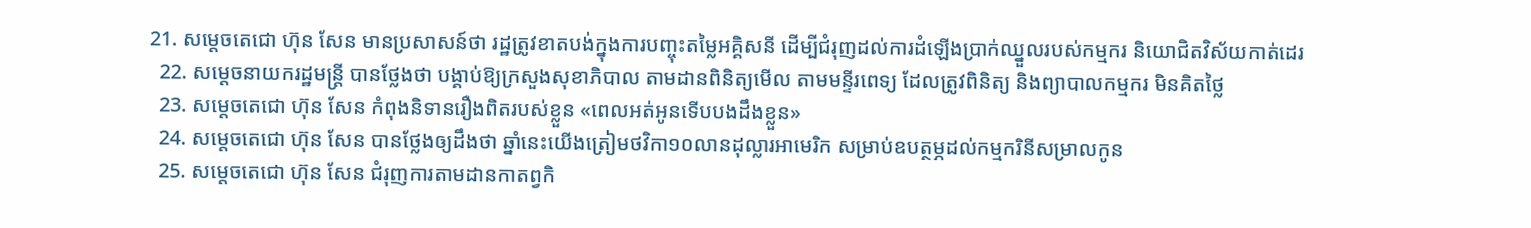21. សម្តេចតេជោ ហ៊ុន សែន មានប្រសាសន៍ថា រដ្ឋត្រូវខាតបង់ក្នុងការបញ្ចុះតម្លៃអគ្គិសនី ដើម្បីជំរុញដល់ការដំឡើងប្រាក់ឈ្នួលរបស់កម្មករ និយោជិតវិស័យកាត់ដេរ
  22. សម្តេចនាយករដ្ឋមន្រ្តី បានថ្លែងថា បង្គាប់ឱ្យក្រសួងសុខាភិបាល តាមដានពិនិត្យមើល តាមមន្ទីរពេទ្យ ដែលត្រូវពិនិត្យ និងព្យាបាលកម្មករ មិនគិតថ្លៃ
  23. សម្តេចតេជោ ហ៊ុន សែន កំពុងនិទានរឿងពិតរបស់ខ្លួន «ពេលអត់អូនទើបបងដឹងខ្លួន»
  24. សម្តេចតេជោ ហ៊ុន សែន បានថ្លែងឲ្យដឹងថា ឆ្នាំនេះយើងត្រៀមថវិកា១០លានដុល្លារអាមេរិក សម្រាប់ឧបត្ថម្ភដល់កម្មករិនីសម្រាលកូន
  25. សម្តេចតេជោ ហ៊ុន សែន ជំរុញការតាមដានកាតព្វកិ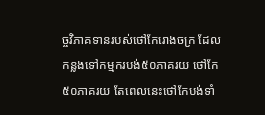ច្ចវិភាគទានរបស់ថៅកែរោងចក្រ ដែលកន្លងទៅកម្មករបង់៥០ភាគរយ ថៅកែ៥០ភាគរយ តែពេលនេះថៅកែបង់ទាំ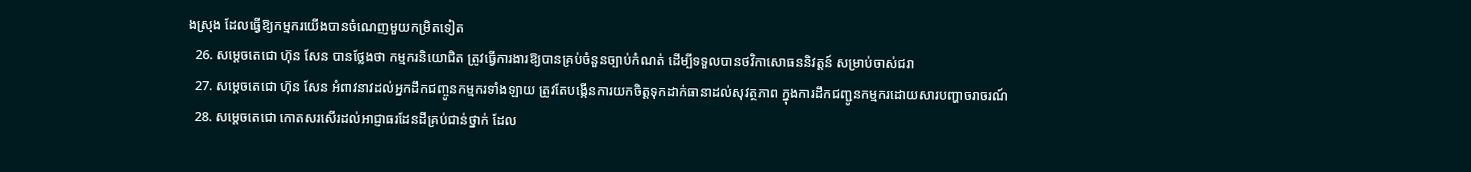ងស្រុង ដែលធ្វើឱ្យកម្មករយើងបានចំណេញមួយកម្រិតទៀត
  26. សម្តេចតេជោ ហ៊ុន សែន បានថ្លែងថា កម្មករនិយោជិត ត្រូវធ្វើការងារឱ្យបានគ្រប់ចំនួនច្បាប់កំណត់ ដើម្បីទទួលបានថវិកាសោធននិវត្តន៍ សម្រាប់ចាស់ជរា
  27. សម្តេចតេជោ ហ៊ុន សែន អំពាវនាវដល់អ្នកដឹកជញ្ចូនកម្មករទាំងឡាយ ត្រូវតែបង្កើនការយកចិត្តទុកដាក់ធានាដល់សុវត្ថភាព ក្នុងការដឹកជញ្ជូនកម្មករដោយសារបញ្ហាចរាចរណ៍
  28. សម្តេចតេជោ កោតសរសើរដល់អាជ្ញាធរដែនដីគ្រប់ជាន់ថ្នាក់ ដែល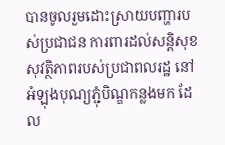បានចូលរួមដោះស្រាយបញ្ហារបស់ប្រជាជន ការពារដល់សន្តិសុខសុវត្ថិភាពរបស់ប្រជាពលរដ្ឋ នៅអំឡុងបុណ្យភ្ជុំបិណ្ឌកន្លងមក ដែល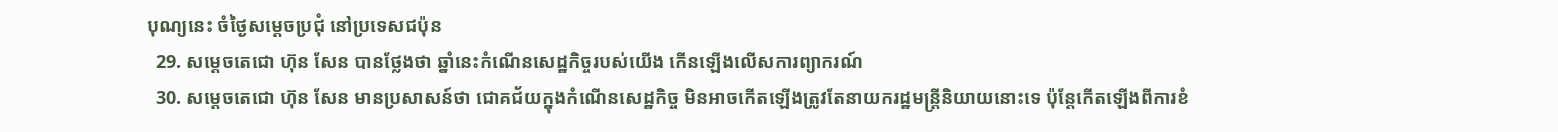បុណ្យនេះ ចំថ្ងៃសម្តេចប្រជុំ នៅប្រទេសជប៉ុន
  29. សម្តេចតេជោ ហ៊ុន សែន បានថ្លែងថា ឆ្នាំនេះកំណើនសេដ្ឋកិច្ចរបស់យើង កើនឡើងលើសការព្យាករណ៍
  30. សម្តេចតេជោ ហ៊ុន សែន មានប្រសាសន៍ថា ជោគជ័យក្នុងកំណើនសេដ្ឋកិច្ច មិនអាចកើតឡើងត្រូវតែនាយករដ្ឋមន្រ្តីនិយាយនោះទេ ប៉ុន្តែកើតឡើងពីការខំ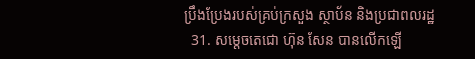ប្រឹងប្រែងរបស់គ្រប់ក្រសួង ស្ថាប័ន និងប្រជាពលរដ្ឋ
  31. សម្តេចតេជោ ហ៊ុន សែន បានលើកឡើ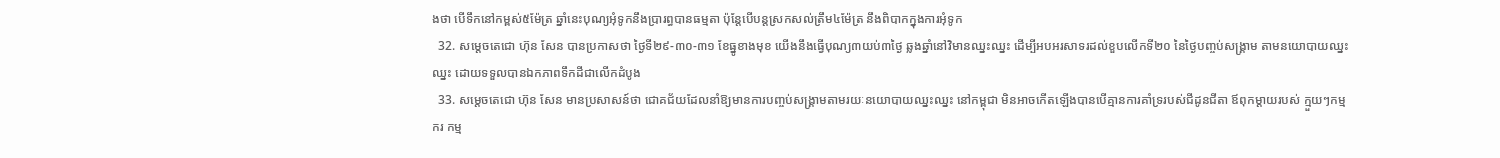ងថា បើទឹកនៅកម្ពស់៥ម៉ែត្រ ឆ្នាំនេះបុណ្យអុំទូកនឹងប្រារព្ធបានធម្មតា ប៉ុន្តែបើបន្តស្រកសល់ត្រឹម៤ម៉ែត្រ នឹងពិបាកក្នុងការអុំទូក
  32. សម្តេចតេជោ ហ៊ុន សែន បានប្រកាសថា ថ្ងៃទី២៩-៣០-៣១ ខែធ្នូខាងមុខ យើងនឹងធ្វើបុណ្យ៣យប់៣ថ្ងៃ ឆ្លងឆ្នាំនៅវិមានឈ្នះឈ្នះ ដើម្បីអបអរសាទរដល់ខួបលើកទី២០ នៃថ្ងៃបញ្ចប់សង្រ្គាម តាមនយោបាយឈ្នះឈ្នះ ដោយទទួលបានឯកភាពទឹកដីជាលើកដំបូង
  33. សម្តេចតេជោ ហ៊ុន សែន មានប្រសាសន៍ថា ជោគជ័យដែលនាំឱ្យមានការបញ្ចប់សង្រ្គាមតាមរយៈនយោបាយឈ្នះឈ្នះ នៅកម្ពុជា មិនអាចកើតឡើងបានបើគ្មានការគាំទ្ររបស់ជីដូនជីតា ឪពុកម្តាយរបស់ ក្មួយៗកម្មករ កម្ម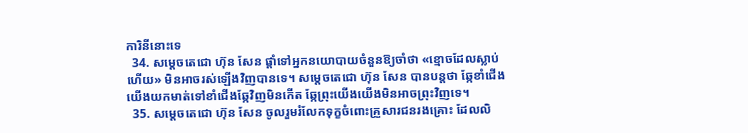ការិនីនោះទេ
  34. សម្តេចតេជោ ហ៊ុន សែន ផ្តាំទៅអ្នកនយោបាយចំនួនឱ្យចាំថា «ខ្មោចដែលស្លាប់ហើយ» មិនអាចរស់ឡើងវិញបានទេ។ សម្តេចតេជោ ហ៊ុន សែន បានបន្តថា ឆ្កែខាំជើង យើងយកមាត់ទៅខាំជើងឆ្កែវិញមិនកើត ឆ្កែព្រុះយើងយើងមិនអាចព្រុះវិញទេ។
  35. សម្តេចតេជោ ហ៊ុន សែន ចូលរួមរំលែកទុក្ខចំពោះគ្រួសារជនរងគ្រោះ ដែលលិ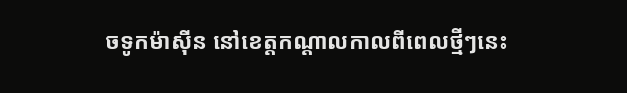ចទូកម៉ាស៊ីន នៅខេត្តកណ្តាលកាលពីពេលថ្មីៗនេះ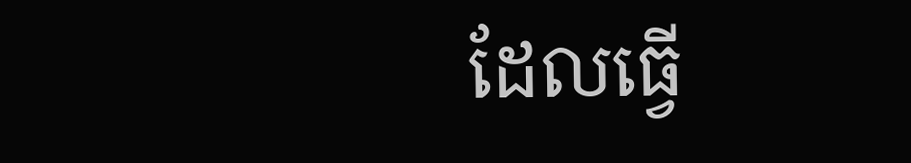ដែលធ្វើ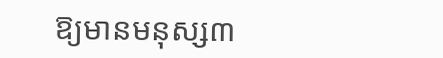ឱ្យមានមនុស្ស៣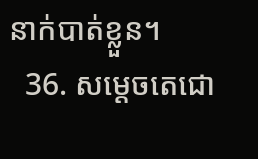នាក់បាត់ខ្លួន។
  36. សម្តេចតេជោ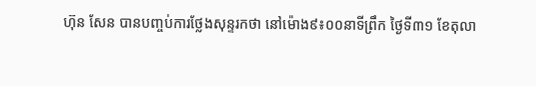ហ៊ុន សែន បានបញ្ចប់ការថ្លែងសុន្ទរកថា នៅម៉ោង៩៖០០នាទីព្រឹក ថ្ងៃទី៣១ ខែតុលា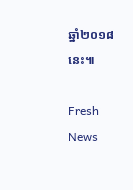ឆ្នាំ២០១៨នេះ៕

Fresh News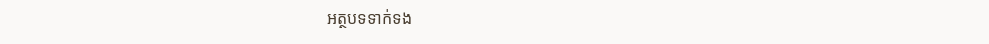អត្ថបទទាក់ទង